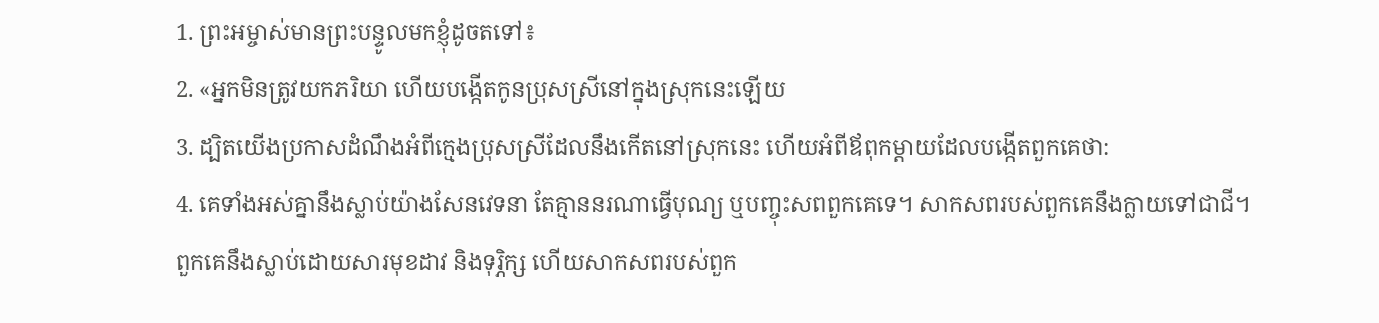1. ព្រះអម្ចាស់មានព្រះបន្ទូលមកខ្ញុំដូចតទៅ៖
2. «អ្នកមិនត្រូវយកភរិយា ហើយបង្កើតកូនប្រុសស្រីនៅក្នុងស្រុកនេះឡើយ
3. ដ្បិតយើងប្រកាសដំណឹងអំពីក្មេងប្រុសស្រីដែលនឹងកើតនៅស្រុកនេះ ហើយអំពីឪពុកម្ដាយដែលបង្កើតពួកគេថា:
4. គេទាំងអស់គ្នានឹងស្លាប់យ៉ាងសែនវេទនា តែគ្មាននរណាធ្វើបុណ្យ ឬបញ្ចុះសពពួកគេទេ។ សាកសពរបស់ពួកគេនឹងក្លាយទៅជាជី។ ពួកគេនឹងស្លាប់ដោយសារមុខដាវ និងទុរ្ភិក្ស ហើយសាកសពរបស់ពួក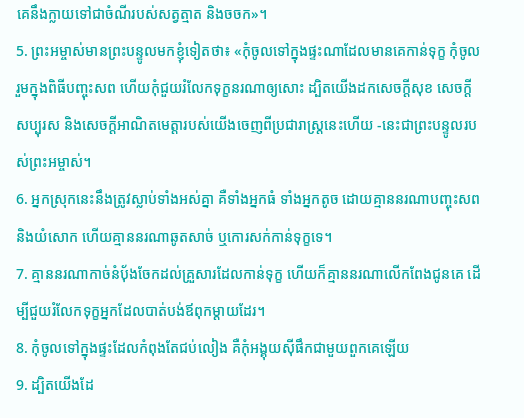គេនឹងក្លាយទៅជាចំណីរបស់សត្វត្មាត និងចចក»។
5. ព្រះអម្ចាស់មានព្រះបន្ទូលមកខ្ញុំទៀតថា៖ «កុំចូលទៅក្នុងផ្ទះណាដែលមានគេកាន់ទុក្ខ កុំចូលរួមក្នុងពិធីបញ្ចុះសព ហើយកុំជួយរំលែកទុក្ខនរណាឲ្យសោះ ដ្បិតយើងដកសេចក្ដីសុខ សេចក្ដីសប្បុរស និងសេចក្ដីអាណិតមេត្តារបស់យើងចេញពីប្រជារាស្ត្រនេះហើយ -នេះជាព្រះបន្ទូលរបស់ព្រះអម្ចាស់។
6. អ្នកស្រុកនេះនឹងត្រូវស្លាប់ទាំងអស់គ្នា គឺទាំងអ្នកធំ ទាំងអ្នកតូច ដោយគ្មាននរណាបញ្ចុះសព និងយំសោក ហើយគ្មាននរណាឆូតសាច់ ឬកោរសក់កាន់ទុក្ខទេ។
7. គ្មាននរណាកាច់នំបុ័ងចែកដល់គ្រួសារដែលកាន់ទុក្ខ ហើយក៏គ្មាននរណាលើកពែងជូនគេ ដើម្បីជួយរំលែកទុក្ខអ្នកដែលបាត់បង់ឪពុកម្ដាយដែរ។
8. កុំចូលទៅក្នុងផ្ទះដែលកំពុងតែជប់លៀង គឺកុំអង្គុយស៊ីផឹកជាមួយពួកគេឡើយ
9. ដ្បិតយើងដែ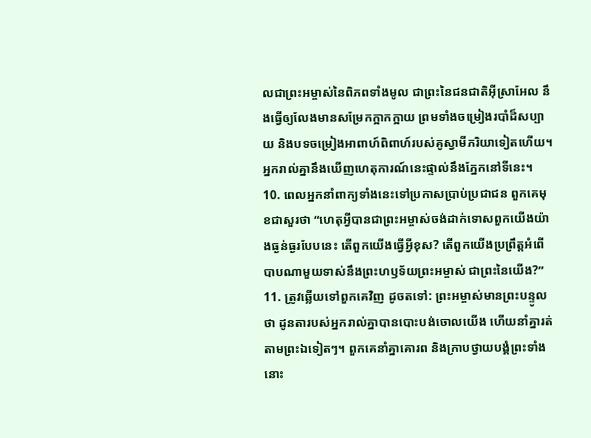លជាព្រះអម្ចាស់នៃពិភពទាំងមូល ជាព្រះនៃជនជាតិអ៊ីស្រាអែល នឹងធ្វើឲ្យលែងមានសម្រែកក្អាកក្អាយ ព្រមទាំងចម្រៀងរបាំដ៏សប្បាយ និងបទចម្រៀងអាពាហ៍ពិពាហ៍របស់គូស្វាមីភរិយាទៀតហើយ។ អ្នករាល់គ្នានឹងឃើញហេតុការណ៍នេះផ្ទាល់នឹងភ្នែកនៅទីនេះ។
10. ពេលអ្នកនាំពាក្យទាំងនេះទៅប្រកាសប្រាប់ប្រជាជន ពួកគេមុខជាសួរថា “ហេតុអ្វីបានជាព្រះអម្ចាស់ចង់ដាក់ទោសពួកយើងយ៉ាងធ្ងន់ធ្ងរបែបនេះ តើពួកយើងធ្វើអ្វីខុស? តើពួកយើងប្រព្រឹត្តអំពើបាបណាមួយទាស់នឹងព្រះហឫទ័យព្រះអម្ចាស់ ជាព្រះនៃយើង?”
11. ត្រូវឆ្លើយទៅពួកគេវិញ ដូចតទៅ: ព្រះអម្ចាស់មានព្រះបន្ទូលថា ដូនតារបស់អ្នករាល់គ្នាបានបោះបង់ចោលយើង ហើយនាំគ្នារត់តាមព្រះឯទៀតៗ។ ពួកគេនាំគ្នាគោរព និងក្រាបថ្វាយបង្គំព្រះទាំងនោះ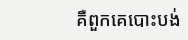គឺពួកគេបោះបង់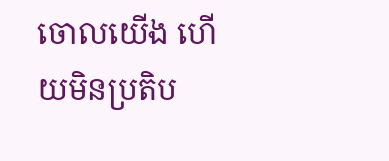ចោលយើង ហើយមិនប្រតិប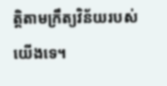ត្តិតាមក្រឹត្យវិន័យរបស់យើងទេ។